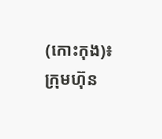(កោះកុង)៖ ក្រុមហ៊ុន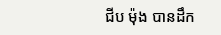ជីប ម៉ុង បានដឹក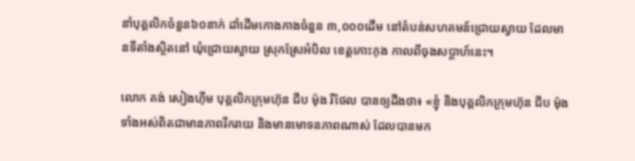នាំបុគ្គលិកចំនួន៦០នាក់ ដាំដើមកោងកាងចំនួន ៣,០០០ដើម នៅតំបន់សហគមន៍ជ្រោយស្វាយ ដែលមានទីតាំងស្ថិតនៅ ឃុំជ្រោយស្វាយ ស្រុកស្រែអំបិល ខេត្តកោះកុង កាលពីចុងសប្តាហ៍នេះ។

លោក គង់ សៀងហ៊ីម បុគ្គលិកក្រុមហ៊ុន ជីប ម៉ុង រីថែល បានឲ្យដឹងថា៖ «ខ្ញុំ និងបុគ្គលិកក្រុមហ៊ុន ជីប ម៉ុង ទាំងអស់ពិតជាមានភាពរីករាយ និងមានមោទនភាពណាស់ ដែលបានមក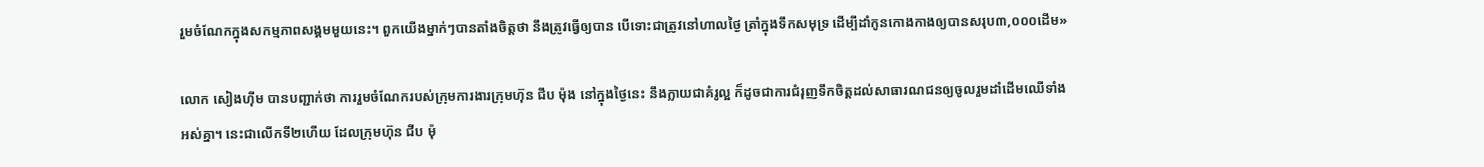រួមចំណែកក្នុងសកម្មភាពសង្គមមួយនេះ។ ពួកយើងម្នាក់ៗបានតាំងចិត្តថា នឹងត្រូវធ្វើឲ្យបាន បើទោះជាត្រូវនៅហាលថ្ងៃ ត្រាំក្នុងទឹកសមុទ្រ ដើម្បីដាំកូនកោងកាងឲ្យបានសរុប៣,០០០ដើម»

លោក សៀងហ៊ីម បានបញ្ជាក់ថា ការរួមចំណែករបស់ក្រុមការងារក្រុមហ៊ុន ជីប ម៉ុង នៅក្នុងថ្ងៃនេះ នឹងក្លាយជាគំរូល្អ ក៏ដូចជាការជំរុញទឹកចិត្តដល់សាធារណជនឲ្យចូលរួមដាំដើមឈើទាំងអស់គ្នា។ នេះជាលើកទី២ហើយ ដែលក្រុមហ៊ុន ជីប ម៉ុ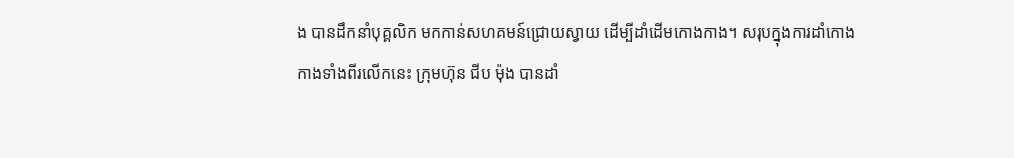ង បានដឹកនាំបុគ្គលិក មកកាន់សហគមន៍ជ្រោយស្វាយ ដើម្បីដាំដើមកោងកាង។ សរុបក្នុងការដាំកោងកាងទាំងពីរលើកនេះ ក្រុមហ៊ុន ជីប ម៉ុង បានដាំ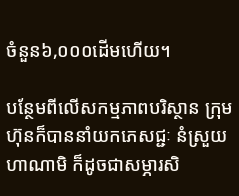ចំនួន៦,០០០ដើមហើយ។

បន្ថែមពីលើសកម្មភាពបរិស្ថាន ក្រុមហ៊ុនក៏បាននាំយកភេសជ្ជៈ នំស្រួយហាណាមិ ក៏ដូចជាសម្ភារសិ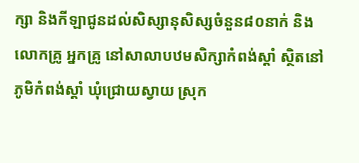ក្សា និងកីឡាជូនដល់សិស្សានុសិស្សចំនួន៨០នាក់ និងលោកគ្រូ អ្នកគ្រូ នៅសាលាបឋមសិក្សាកំពង់ស្តាំ ស្ថិតនៅភូមិកំពង់ស្តាំ ឃុំជ្រោយស្វាយ ស្រុក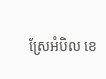ស្រែអំបិល ខេ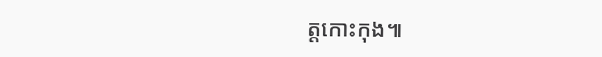ត្តកោះកុង៕